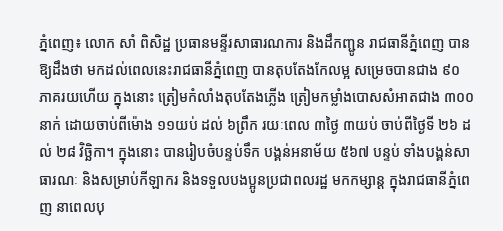ភ្នំពេញ៖ លោក សាំ ពិសិដ្ឋ ប្រធានមន្ទីរសាធារណការ និងដឹកញ្ជូន រាជធានីភ្នំពេញ បានឱ្យដឹងថា មកដល់ពេលនេះរាជធានីភ្នំពេញ បានតុបតែងកែលម្អ សម្រេចបានជាង ៩០ ភាគរយហើយ ក្នុងនោះ ត្រៀមកំលាំងតុបតែងភ្លើង ត្រៀមកម្លាំងបោសសំអាតជាង ៣០០ នាក់ ដោយចាប់ពីម៉ោង ១១យប់ ដល់ ៦ព្រឹក រយៈពេល ៣ថ្ងៃ ៣យប់ ចាប់ពីថ្ងៃទី ២៦ ដល់ ២៨ វិច្ឆិកា។ ក្នុងនោះ បានរៀបចំបន្ទប់ទឹក បង្គន់អនាម័យ ៥៦៧ បន្ទប់ ទាំងបង្គន់សាធារណៈ និងសម្រាប់កីឡាករ និងទទួលបងប្អូនប្រជាពលរដ្ឋ មកកម្សាន្ត ក្នុងរាជធានីភ្នំពេញ នាពេលបុ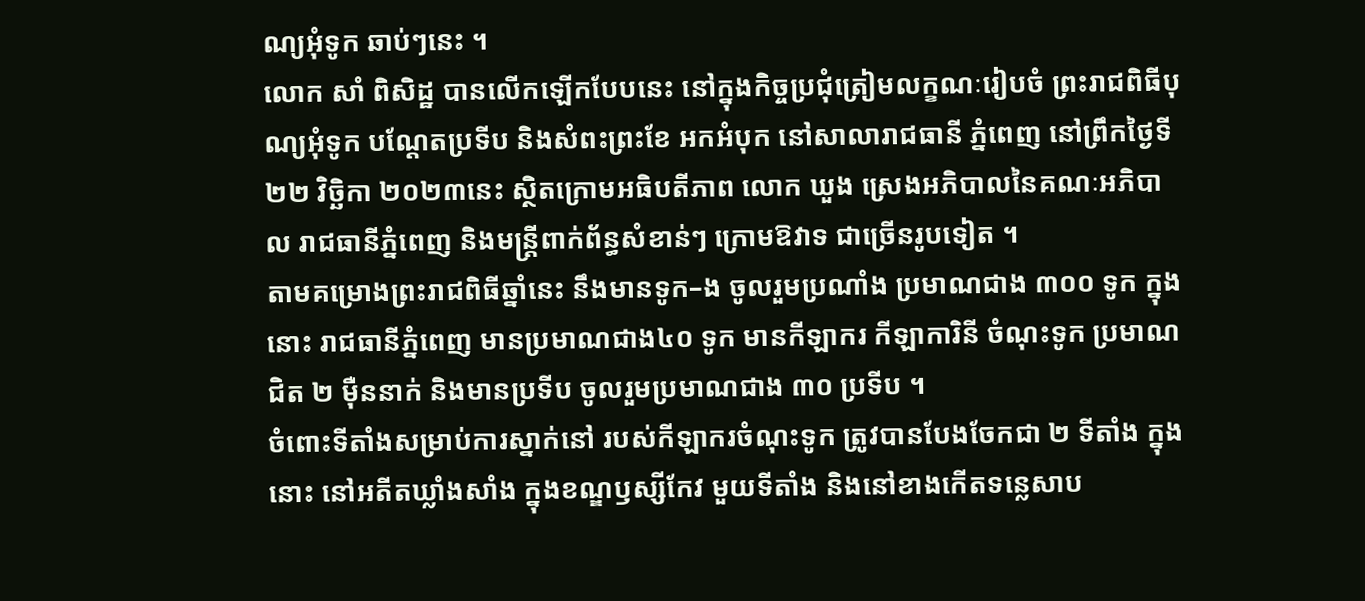ណ្យអុំទូក ឆាប់ៗនេះ ។
លោក សាំ ពិសិដ្ឋ បានលើកឡើកបែបនេះ នៅក្នុងកិច្ចប្រជុំត្រៀមលក្ខណៈរៀបចំ ព្រះរាជពិធីបុណ្យអុំទូក បណ្តែតប្រទីប និងសំពះព្រះខែ អកអំបុក នៅសាលារាជធានី ភ្នំពេញ នៅព្រឹកថ្ងៃទី ២២ វិច្ឆិកា ២០២៣នេះ ស្ថិតក្រោមអធិបតីភាព លោក ឃួង ស្រេងអភិបាលនៃគណៈអភិបាល រាជធានីភ្នំពេញ និងមន្ត្រីពាក់ព័ន្ធសំខាន់ៗ ក្រោមឱវាទ ជាច្រើនរូបទៀត ។
តាមគម្រោងព្រះរាជពិធីឆ្នាំនេះ នឹងមានទូក–ង ចូលរួមប្រណាំង ប្រមាណជាង ៣០០ ទូក ក្នុងនោះ រាជធានីភ្នំពេញ មានប្រមាណជាង៤០ ទូក មានកីឡាករ កីឡាការិនី ចំណុះទូក ប្រមាណជិត ២ ម៉ឺននាក់ និងមានប្រទីប ចូលរួមប្រមាណជាង ៣០ ប្រទីប ។
ចំពោះទីតាំងសម្រាប់ការស្នាក់នៅ របស់កីឡាករចំណុះទូក ត្រូវបានបែងចែកជា ២ ទីតាំង ក្នុងនោះ នៅអតីតឃ្លាំងសាំង ក្នុងខណ្ឌឫស្សីកែវ មួយទីតាំង និងនៅខាងកើតទន្លេសាប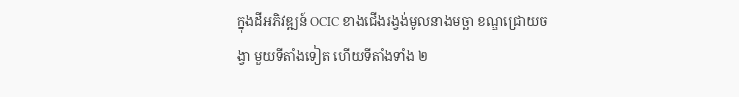ក្នុងដីអភិវឌ្ឍន៍ OCIC ខាងជើងរង្វង់មូលនាងមច្ឆា ខណ្ឌជ្រោយចង្វា មួយទីតាំងទៀត ហើយទីតាំងទាំង ២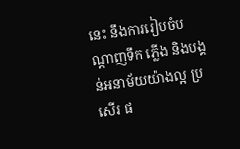នេះ នឹងការរៀបចំបណ្តាញទឹក ភ្លើង និងបង្គន់អនាម័យយ៉ាងល្អ ប្រសើរ ផ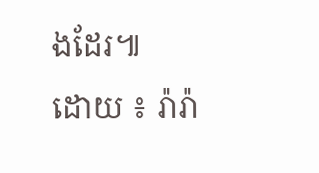ងដែរ៕
ដោយ ៖ រ៉ារ៉ា